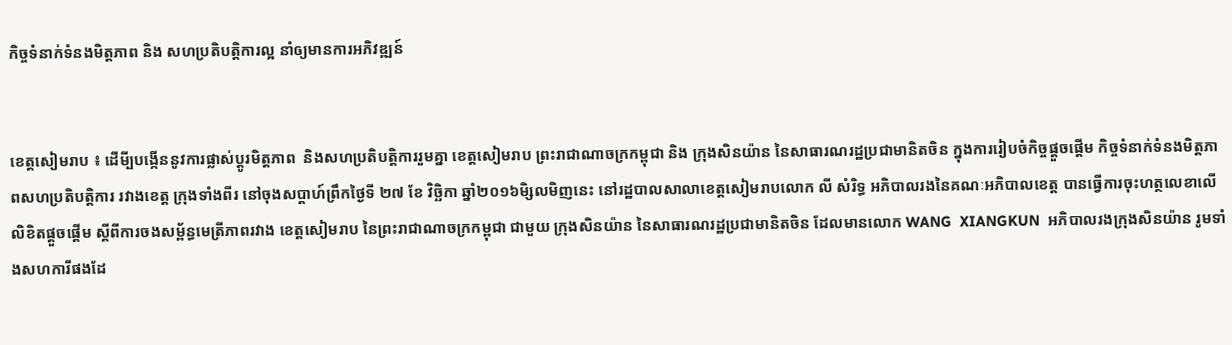កិច្ចទំនាក់ទំនងមិត្តភាព និង សហប្រតិបត្តិការល្អ នាំឲ្យមានការអភិវឌ្ឍន៍


ខេត្តសៀមរាប ៖ ដើមី្បបង្កើននូវការផ្លាស់ប្តូរមិត្តភាព  និងសហប្រតិបត្តិការរួមគ្នា ខេត្តសៀមរាប ព្រះរាជាណាចក្រកម្ពុជា និង ក្រុងសិនយ៉ាន នៃសាធារណរដ្ឋប្រជាមានិតចិន ក្នុងការរៀបចំកិច្ចផ្តួចផ្តើម កិច្ចទំនាក់ទំនងមិត្តភាពសហប្រតិបត្តិការ រវាងខេត្ត ក្រុងទាំងពីរ នៅចុងសប្តាហ៍ព្រឹកថ្ងៃទី ២៧ ខែ វិច្ឆិកា ឆ្នាំ២០១៦មិ្សលមិញនេះ នៅរដ្ឋបាលសាលាខេត្តសៀមរាបលោក លី សំរិទ្ធ អភិបាលរងនៃគណៈអភិបាលខេត្ត បានធ្វើការចុះហត្ថលេខាលើលិខិតផ្តួចផ្តើម ស្តីពីការចងសម្ព័ន្ធមេត្រីភាពរវាង ខេត្តសៀមរាប នៃព្រះរាជាណាចក្រកម្ពុជា ជាមួយ ក្រុងសិនយ៉ាន នៃសាធារណរដ្ឋប្រជាមានិតចិន ដែលមានលោក WANG  XIANGKUN  អភិបាលរងក្រុងសិនយ៉ាន រូមទាំងសហការីផងដែ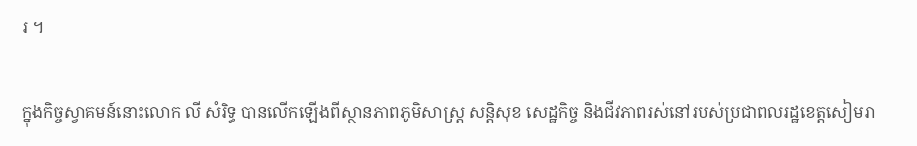រ ។

ក្នុងកិច្ចស្វាគមន៍នោះលោក លី សំរិទ្ធ បានលើកឡើងពីស្ថានភាពភូមិសាស្ត្រ សន្តិសុខ សេដ្ឋកិច្ច និងជីវភាពរស់នៅរបស់ប្រជាពលរដ្ឋខេត្តសៀមរា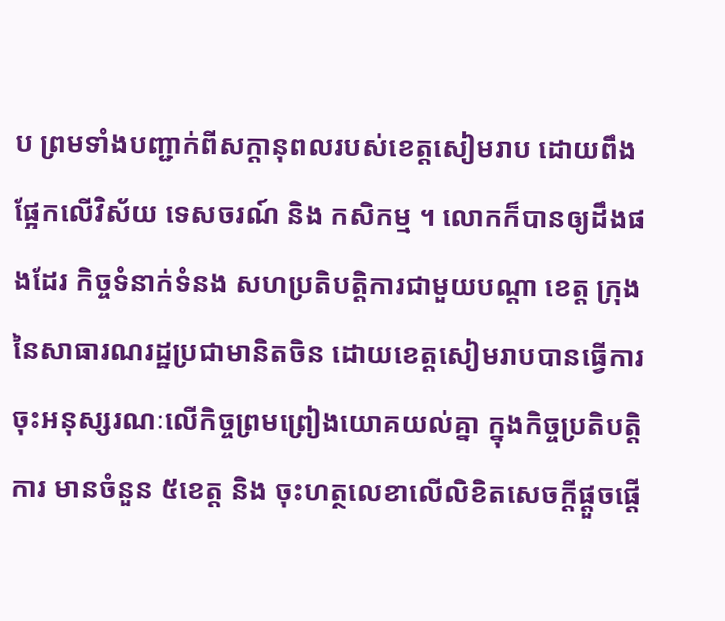ប ព្រមទាំងបញ្ជាក់ពីសក្តានុពលរបស់ខេត្តសៀមរាប ដោយពឹងផ្អែកលើវិស័យ ទេសចរណ៍ និង កសិកម្ម ។ លោកក៏បានឲ្យដឹងផងដែរ កិច្ចទំនាក់ទំនង សហប្រតិបត្តិការជាមួយបណ្តា ខេត្ត ក្រុង នៃសាធារណរដ្ឋប្រជាមានិតចិន ដោយខេត្តសៀមរាបបានធ្វើការចុះអនុស្សរណៈលើកិច្ចព្រមព្រៀងយោគយល់គ្នា ក្នុងកិច្ចប្រតិបត្តិការ មានចំនួន ៥ខេត្ត និង ចុះហត្ថលេខាលើលិខិតសេចក្តីផ្តួចផ្តើ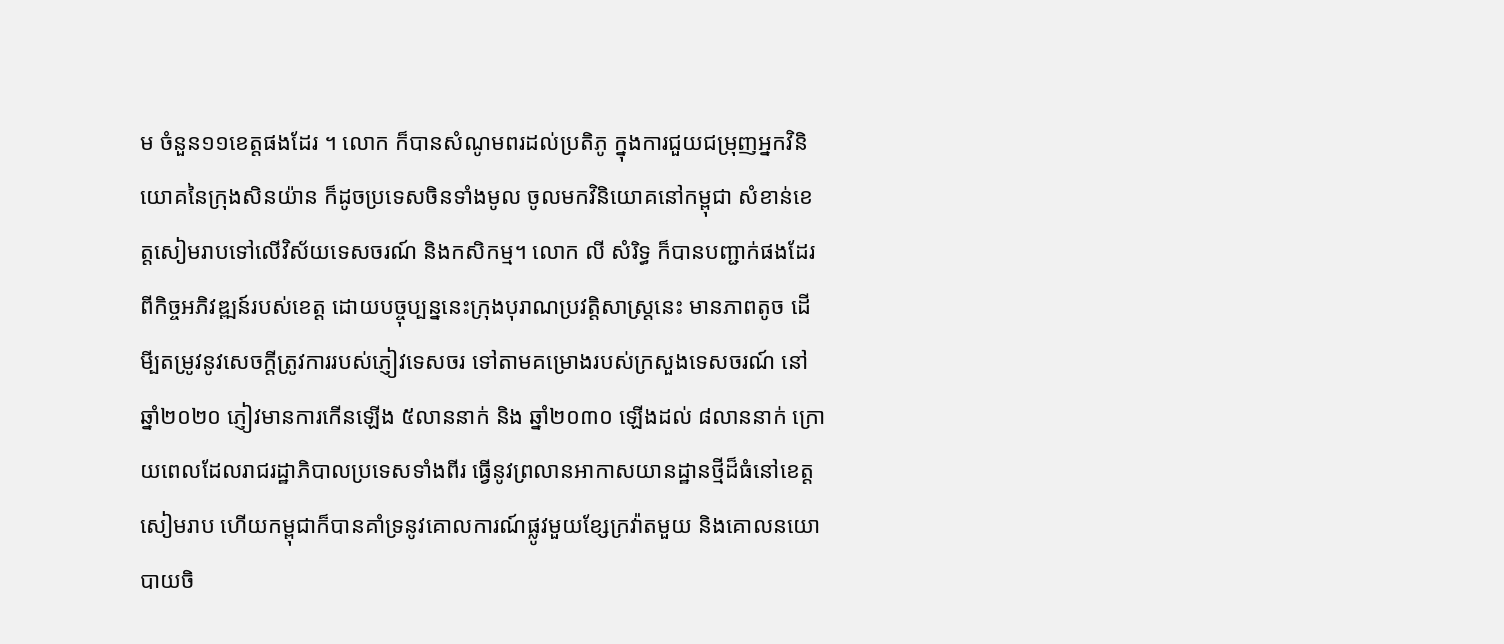ម ចំនួន១១ខេត្តផងដែរ ។ លោក ក៏បានសំណូមពរដល់ប្រតិភូ ក្នុងការជួយជម្រុញអ្នកវិនិយោគនៃក្រុងសិនយ៉ាន ក៏ដូចប្រទេសចិនទាំងមូល ចូលមកវិនិយោគនៅកម្ពុជា សំខាន់ខេត្តសៀមរាបទៅលើវិស័យទេសចរណ៍ និងកសិកម្ម។ លោក លី សំរិទ្ធ ក៏បានបញ្ជាក់ផងដែរ ពីកិច្ចអភិវឌ្ឍន៍របស់ខេត្ត ដោយបច្ចុប្បន្ននេះក្រុងបុរាណប្រវត្តិសាស្ត្រនេះ មានភាពតូច ដើមី្បតម្រូវនូវសេចក្តីត្រូវការរបស់ភ្ញៀវទេសចរ ទៅតាមគម្រោងរបស់ក្រសួងទេសចរណ៍ នៅឆ្នាំ២០២០ ភ្ញៀវមានការកើនឡើង ៥លាននាក់ និង ឆ្នាំ២០៣០ ឡើងដល់ ៨លាននាក់ ក្រោយពេលដែលរាជរដ្ឋាភិបាលប្រទេសទាំងពីរ ធ្វើនូវព្រលានអាកាសយានដ្ឋានថ្មីដ៏ធំនៅខេត្តសៀមរាប ហើយកម្ពុជាក៏បានគាំទ្រនូវគោលការណ៍ផ្លូវមួយខ្សែក្រវ៉ាតមួយ និងគោលនយោបាយចិ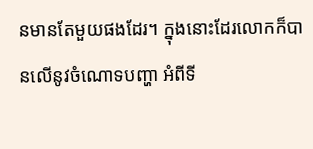នមានតែមួយផងដែរ។ ក្នុងនោះដែរលោកក៏បានលើនូវចំណោទបញ្ហា អំពីទី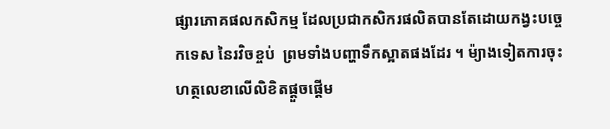ផ្សារភោគផលកសិកម្ម ដែលប្រជាកសិករផលិតបានតែដោយកង្វះបច្ចេកទេស នៃរវិចខ្ចប់  ព្រមទាំងបញ្ហាទឹកស្អាតផងដែរ ។ ម៉្យាងទៀតការចុះហត្ថលេខាលើលិខិតផ្តួចផ្តើម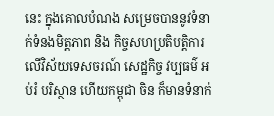នេះ ក្នុងគោលបំណង សម្រេចបាននូវទំនាក់ទំនងមិត្តភាព និង កិច្ចសហប្រតិបត្តិការលើវិស័យទេសចរណ៍ សេដ្ឋកិច្ច វប្បធម៌ អប់រំ បរិស្ថាន ហើយកម្ពុជា ចិន ក៏មានទំនាក់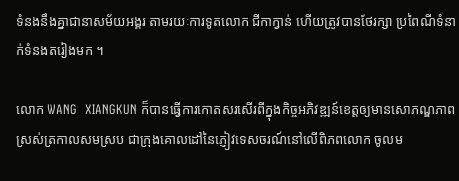ទំនងនឹងគ្នាជានាសម័យអង្គរ តាមរយៈការទូតលោក ជីកាក្វាន់ ហើយត្រូវបានថែរក្សា ប្រពៃណីទំនាក់ទំនងតរៀងមក ។

លោក WANG  XIANGKUN ក៏បានធ្វើការកោតសរសើរពីក្នុងកិច្ចអភិវឌ្ឍន៍ខេត្តឲ្យមានសោភណ្ឌភាពស្រស់ត្រកាលសមស្រប ជាក្រុងគោលដៅនៃភ្ញៀវទេសចរណ៍នៅលើពិភពលោក ចូលម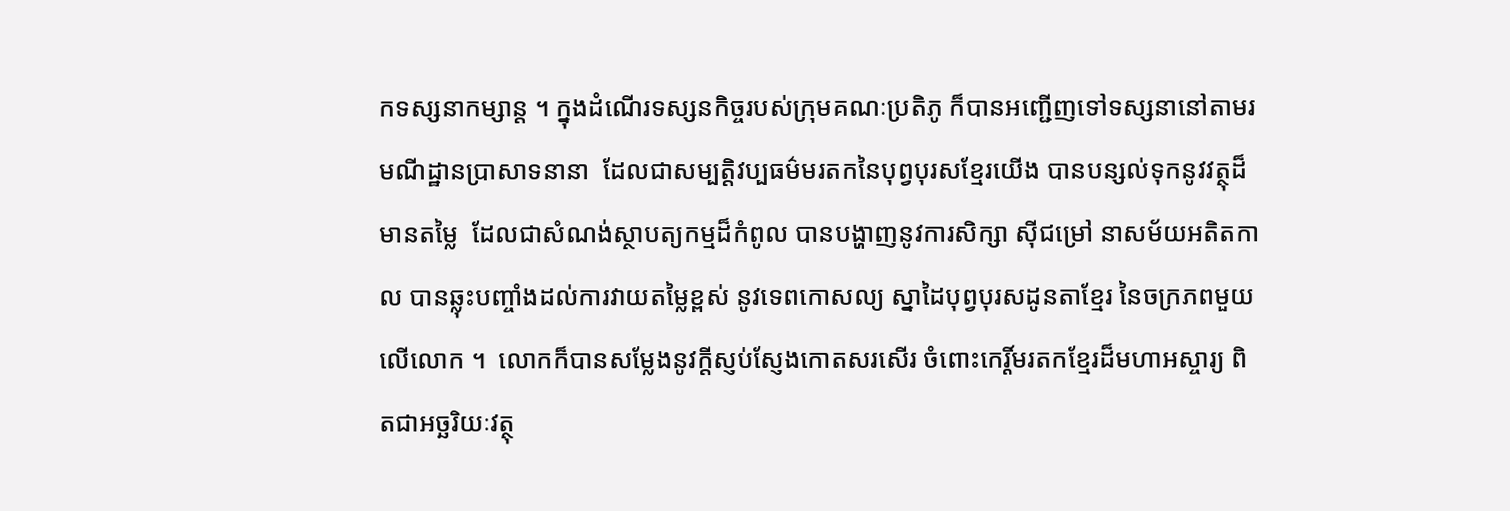កទស្សនាកម្សាន្ត ។ ក្នុងដំណើរទស្សនកិច្ចរបស់ក្រុមគណៈប្រតិភូ ក៏បានអញ្ជើញទៅទស្សនានៅតាមរមណីដ្ឋានប្រាសាទនានា  ដែលជាសម្បត្តិវប្បធម៌មរតកនៃបុព្វបុរសខ្មែរយើង បានបន្សល់ទុកនូវវត្ថុដ៏មានតម្លៃ  ដែលជាសំណង់ស្ថាបត្យកម្មដ៏កំពូល បានបង្ហាញនូវការសិក្សា ស៊ីជម្រៅ នាសម័យអតិតកាល បានឆ្លុះបញ្ចាំងដល់ការវាយតម្លៃខ្ពស់ នូវទេពកោសល្យ ស្នាដៃបុព្វបុរសដូនតាខ្មែរ នៃចក្រភពមួយលើលោក ។  លោកក៏បានសម្លែងនូវក្តីស្ញប់ស្ញែងកោតសរសើរ ចំពោះកេរ្តិ៍មរតកខ្មែរដ៏មហាអស្ចារ្យ ពិតជាអច្ឆរិយៈវត្ថុ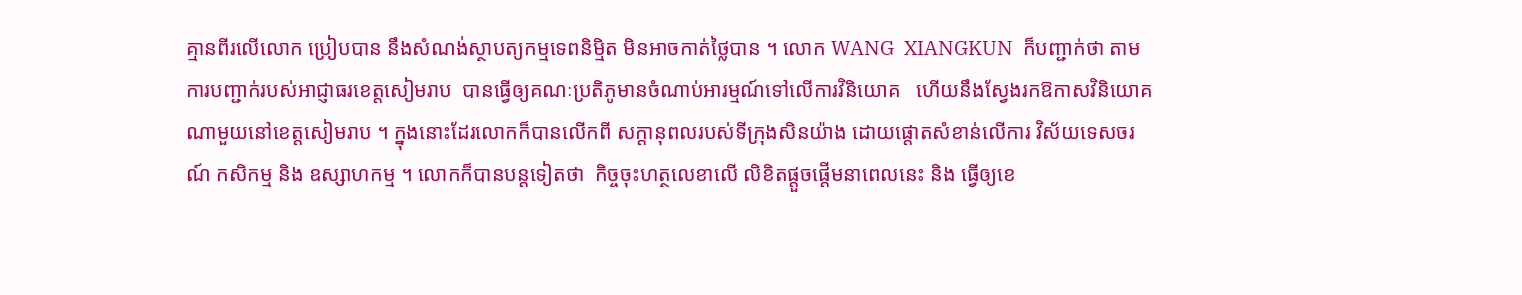គ្មានពីរលើលោក ប្រៀបបាន នឹងសំណង់ស្ថាបត្យកម្មទេពនិម្មិត មិនអាចកាត់ថ្លៃបាន ។ លោក WANG  XIANGKUN  ក៏បញ្ជាក់ថា តាមការបញ្ជាក់របស់អាជ្ញាធរខេត្តសៀមរាប  បានធ្វើឲ្យគណៈប្រតិភូមានចំណាប់អារម្មណ៍ទៅលើការវិនិយោគ   ហើយនឹងស្វែងរកឱកាសវិនិយោគណាមួយនៅខេត្តសៀមរាប ។ ក្នុងនោះដែរលោកក៏បានលើកពី សក្តានុពលរបស់ទីក្រុងសិនយ៉ាង ដោយផ្តោតសំខាន់លើការ វិស័យទេសចរណ៍ កសិកម្ម និង ឧស្សាហកម្ម ។ លោកក៏បានបន្តទៀតថា  កិច្ចចុះហត្ថលេខាលើ លិខិតផ្តួចផ្តើមនាពេលនេះ និង ធ្វើឲ្យខេ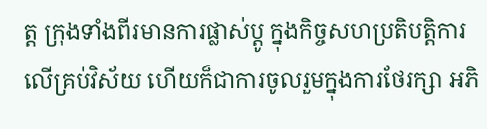ត្ត ក្រុងទាំងពីរមានការផ្លាស់ប្តូ ក្នុងកិច្ចសហប្រតិបត្តិការលើគ្រប់វិស័យ ហើយក៏ជាការចូលរួមក្នុងការថែរក្សា អភិ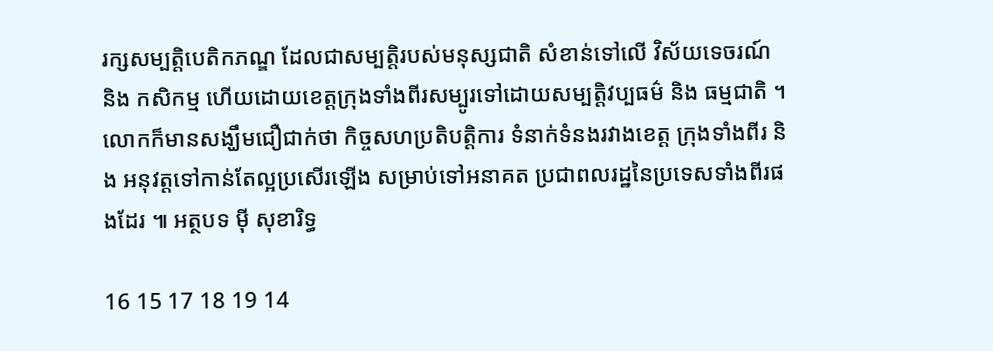រក្សសម្បត្តិបេតិកភណ្ឌ ដែលជាសម្បត្តិរបស់មនុស្សជាតិ សំខាន់ទៅលើ វិស័យទេចរណ៍ និង កសិកម្ម ហើយដោយខេត្តក្រុងទាំងពីរសម្បូរទៅដោយសម្បត្តិវប្បធម៌ និង ធម្មជាតិ ។ លោកក៏មានសង្ឃឹមជឿជាក់ថា កិច្ចសហប្រតិបត្តិការ ទំនាក់ទំនងរវាងខេត្ត ក្រុងទាំងពីរ និង អនុវត្តទៅកាន់តែល្អប្រសើរឡើង សម្រាប់ទៅអនាគត ប្រជាពលរដ្ឋនៃប្រទេសទាំងពីរផងដែរ ៕ អត្ថបទ ម៉ី សុខារិទ្ធ

16 15 17 18 19 14